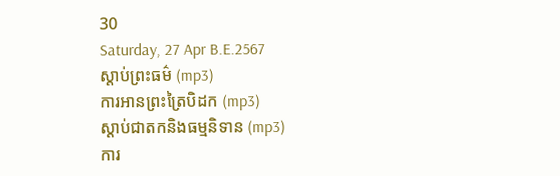30
Saturday, 27 Apr B.E.2567
ស្តាប់ព្រះធម៌ (mp3)
ការអានព្រះត្រៃបិដក (mp3)
ស្តាប់ជាតកនិងធម្មនិទាន (mp3)
ការ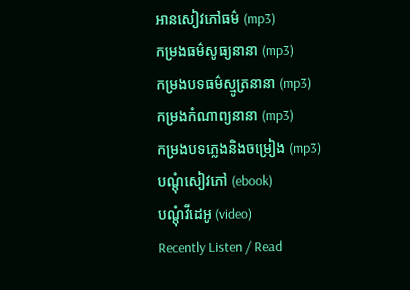អានសៀវភៅធម៌ (mp3)
កម្រងធម៌សូធ្យនានា (mp3)
កម្រងបទធម៌ស្មូត្រនានា (mp3)
កម្រងកំណាព្យនានា (mp3)
កម្រងបទភ្លេងនិងចម្រៀង (mp3)
បណ្តុំសៀវភៅ (ebook)
បណ្តុំវីដេអូ (video)
Recently Listen / Read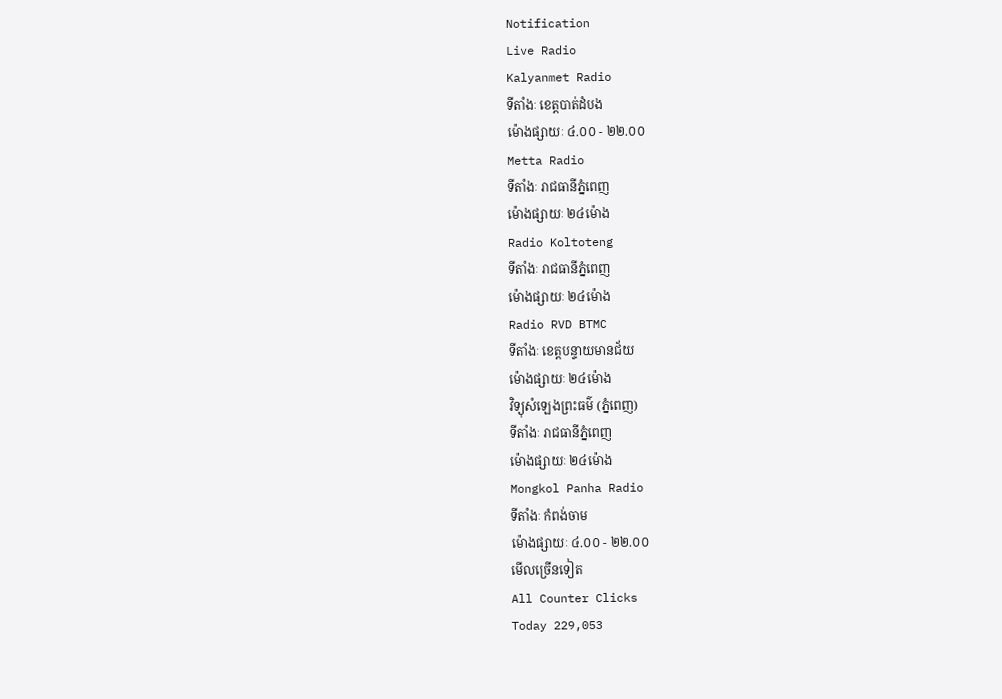Notification
Live Radio
Kalyanmet Radio
ទីតាំងៈ ខេត្តបាត់ដំបង
ម៉ោងផ្សាយៈ ៤.០០ - ២២.០០
Metta Radio
ទីតាំងៈ រាជធានីភ្នំពេញ
ម៉ោងផ្សាយៈ ២៤ម៉ោង
Radio Koltoteng
ទីតាំងៈ រាជធានីភ្នំពេញ
ម៉ោងផ្សាយៈ ២៤ម៉ោង
Radio RVD BTMC
ទីតាំងៈ ខេត្តបន្ទាយមានជ័យ
ម៉ោងផ្សាយៈ ២៤ម៉ោង
វិទ្យុសំឡេងព្រះធម៌ (ភ្នំពេញ)
ទីតាំងៈ រាជធានីភ្នំពេញ
ម៉ោងផ្សាយៈ ២៤ម៉ោង
Mongkol Panha Radio
ទីតាំងៈ កំពង់ចាម
ម៉ោងផ្សាយៈ ៤.០០ - ២២.០០
មើលច្រើនទៀត
All Counter Clicks
Today 229,053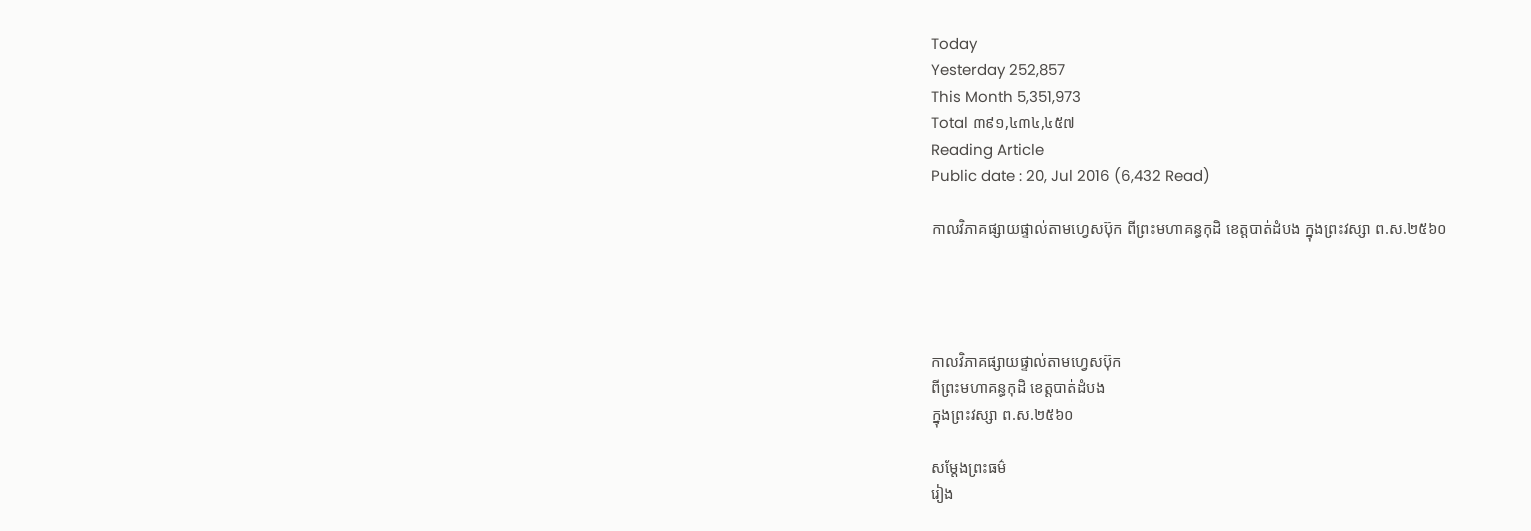Today
Yesterday 252,857
This Month 5,351,973
Total ៣៩១,៤៣៤,៤៥៧
Reading Article
Public date : 20, Jul 2016 (6,432 Read)

កាលវិភាគផ្សាយផ្ទាល់តាមហ្វេសប៊ុក ពីព្រះមហាគន្ធកុដិ ខេត្តបាត់ដំបង ក្នុងព្រះវស្សា ព.ស.២៥៦០




កាលវិភាគផ្សាយផ្ទាល់តាមហ្វេសប៊ុក
ពីព្រះមហាគន្ធកុដិ ខេត្តបាត់ដំបង
ក្នុងព្រះវស្សា ព.ស.២៥៦០

សម្តែងព្រះធម៌
រៀង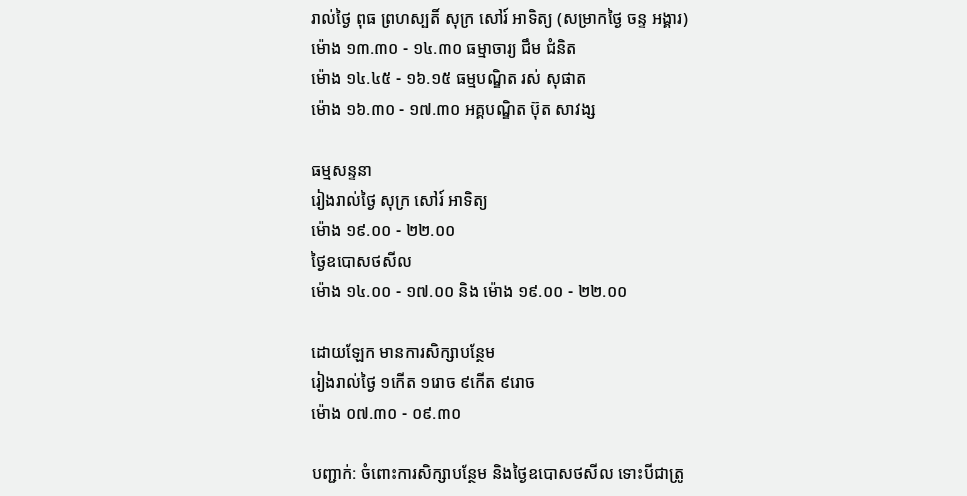រាល់ថ្ងៃ ពុធ ព្រហស្បតិ៍ សុក្រ សៅរ៍ អាទិត្យ (សម្រាកថ្ងៃ ចន្ទ អង្គារ)
ម៉ោង ១៣.៣០ - ១៤.៣០ ធម្មាចារ្យ ជឹម ជំនិត
ម៉ោង ១៤.៤៥ - ១៦.១៥ ធម្មបណ្ឌិត រស់ សុផាត
ម៉ោង ១៦.៣០ - ១៧.៣០ អគ្គបណ្ឌិត ប៊ុត សាវង្ស

ធម្មសន្ទនា
រៀងរាល់ថ្ងៃ សុក្រ សៅរ៍ អាទិត្យ
ម៉ោង ១៩.០០ - ២២.០០
ថ្ងៃឧបោសថសីល
ម៉ោង ១៤.០០ - ១៧.០០ និង ម៉ោង ១៩.០០ - ២២.០០

ដោយឡែក មានការសិក្សាបន្ថែម
រៀងរាល់ថ្ងៃ ១កើត ១រោច ៩កើត ៩រោច
ម៉ោង ០៧.៣០ - ០៩.៣០

បញ្ជាក់: ចំពោះការសិក្សាបន្ថែម និងថ្ងៃឧបោសថសីល ទោះបីជាត្រូ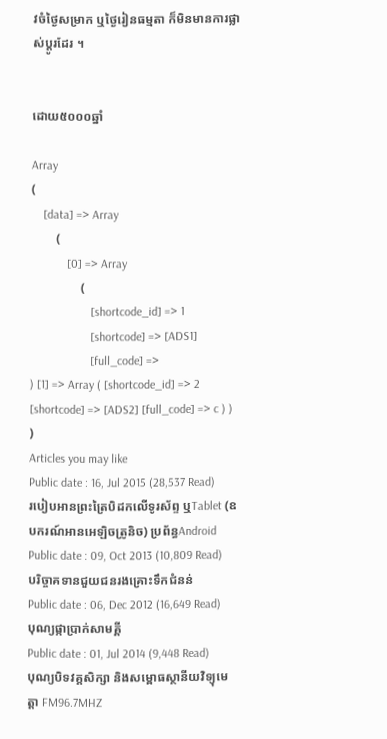វចំថ្ងៃសម្រាក ឬថ្ងៃរៀនធម្មតា ក៏មិនមានការផ្លាស់ប្តូរដែរ ។


ដោយ៥០០០ឆ្នាំ

Array
(
    [data] => Array
        (
            [0] => Array
                (
                    [shortcode_id] => 1
                    [shortcode] => [ADS1]
                    [full_code] =>
) [1] => Array ( [shortcode_id] => 2 [shortcode] => [ADS2] [full_code] => c ) ) )
Articles you may like
Public date : 16, Jul 2015 (28,537 Read)
របៀបអានព្រះត្រៃបិដកលើទូរស័ព្ទ ឬTablet (ឧបករណ៍អានអេឡិចត្រូនិច) ប្រព័ន្ធAndroid
Public date : 09, Oct 2013 (10,809 Read)
បរិច្ចាគទានជួយជនរងគ្រោះទឹកជំនន់
Public date : 06, Dec 2012 (16,649 Read)
បុណ្យផ្កាប្រាក់សាមគ្គី
Public date : 01, Jul 2014 (9,448 Read)
បុណ្យបិទវគ្គសិក្សា និងសម្ពោធស្ថានីយវិទ្យុមេត្តា FM96.7MHZ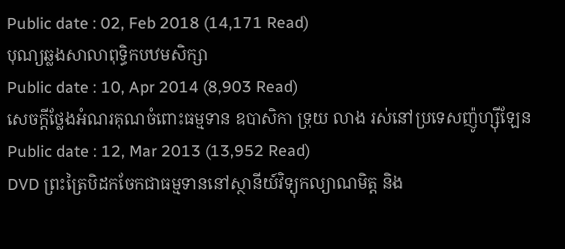Public date : 02, Feb 2018 (14,171 Read)
បុណ្យឆ្លងសាលាពុទ្ធិកបឋមសិក្សា
Public date : 10, Apr 2014 (8,903 Read)
សេចក្តីថ្លែងអំណរគុណចំពោះធម្មទាន ឧបាសិកា ទ្រុយ លាង រស់នៅប្រទេសញ៉ូហ្ស៊ីឡែន
Public date : 12, Mar 2013 (13,952 Read)
DVD ព្រះត្រៃបិដកចែកជាធម្មទាននៅស្ថានីយ៍វិទ្យុកល្យាណមិត្ត និង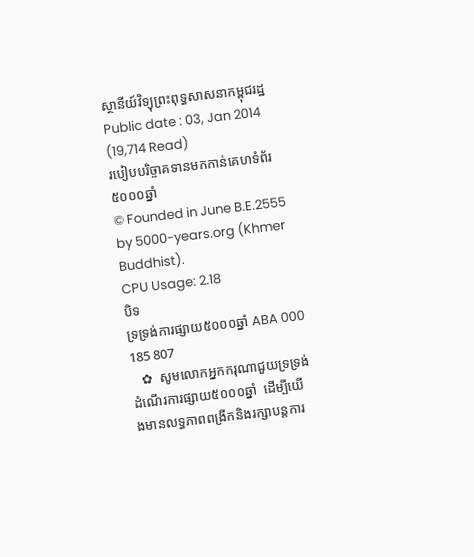ស្ថានីយ៍វិទ្យុព្រះពុទ្ធសាសនាកម្ពុជរដ្ឋ
Public date : 03, Jan 2014 (19,714 Read)
របៀបបរិច្ចាគទានមកកាន់គេហទំព័រ៥០០០ឆ្នាំ
© Founded in June B.E.2555 by 5000-years.org (Khmer Buddhist).
CPU Usage: 2.18
បិទ
ទ្រទ្រង់ការផ្សាយ៥០០០ឆ្នាំ ABA 000 185 807
   ✿  សូមលោកអ្នកករុណាជួយទ្រទ្រង់ដំណើរការផ្សាយ៥០០០ឆ្នាំ  ដើម្បីយើងមានលទ្ធភាពពង្រីកនិងរក្សាបន្តការ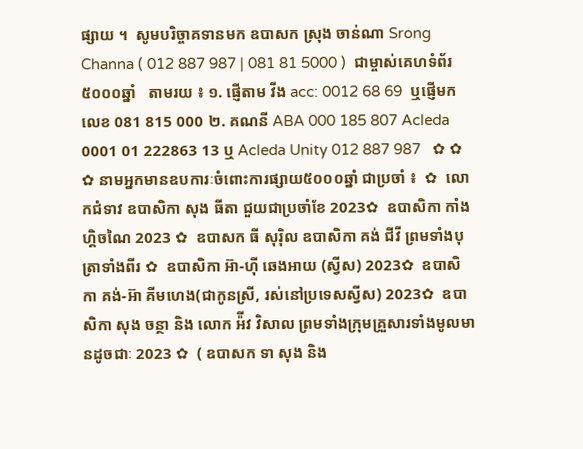ផ្សាយ ។  សូមបរិច្ចាគទានមក ឧបាសក ស្រុង ចាន់ណា Srong Channa ( 012 887 987 | 081 81 5000 )  ជាម្ចាស់គេហទំព័រ៥០០០ឆ្នាំ   តាមរយ ៖ ១. ផ្ញើតាម វីង acc: 0012 68 69  ឬផ្ញើមកលេខ 081 815 000 ២. គណនី ABA 000 185 807 Acleda 0001 01 222863 13 ឬ Acleda Unity 012 887 987   ✿ ✿ ✿ នាមអ្នកមានឧបការៈចំពោះការផ្សាយ៥០០០ឆ្នាំ ជាប្រចាំ ៖  ✿  លោកជំទាវ ឧបាសិកា សុង ធីតា ជួយជាប្រចាំខែ 2023✿  ឧបាសិកា កាំង ហ្គិចណៃ 2023 ✿  ឧបាសក ធី សុរ៉ិល ឧបាសិកា គង់ ជីវី ព្រមទាំងបុត្រាទាំងពីរ ✿  ឧបាសិកា អ៊ា-ហុី ឆេងអាយ (ស្វីស) 2023✿  ឧបាសិកា គង់-អ៊ា គីមហេង(ជាកូនស្រី, រស់នៅប្រទេសស្វីស) 2023✿  ឧបាសិកា សុង ចន្ថា និង លោក អ៉ីវ វិសាល ព្រមទាំងក្រុមគ្រួសារទាំងមូលមានដូចជាៈ 2023 ✿  ( ឧបាសក ទា សុង និង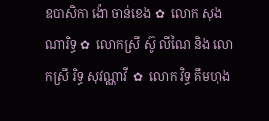ឧបាសិកា ង៉ោ ចាន់ខេង ✿  លោក សុង ណារិទ្ធ ✿  លោកស្រី ស៊ូ លីណៃ និង លោកស្រី រិទ្ធ សុវណ្ណាវី  ✿  លោក វិទ្ធ គឹមហុង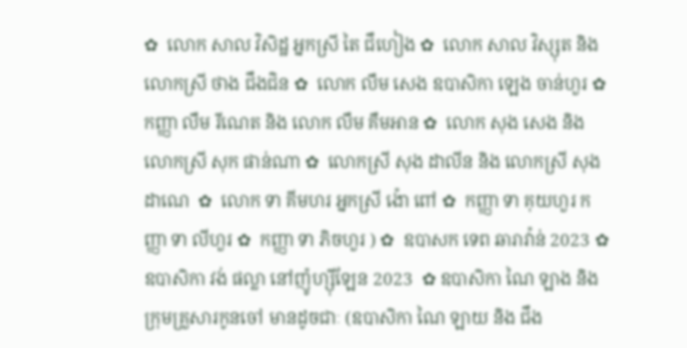✿  លោក សាល វិសិដ្ឋ អ្នកស្រី តៃ ជឹហៀង ✿  លោក សាល វិស្សុត និង លោកស្រី ថាង ជឹងជិន ✿  លោក លឹម សេង ឧបាសិកា ឡេង ចាន់ហួរ ✿  កញ្ញា លឹម រីណេត និង លោក លឹម គឹមអាន ✿  លោក សុង សេង និង លោកស្រី សុក ផាន់ណា ✿  លោកស្រី សុង ដាលីន និង លោកស្រី សុង ដាណេ  ✿  លោក ទា គីមហរ អ្នកស្រី ង៉ោ ពៅ ✿  កញ្ញា ទា គុយហួរ កញ្ញា ទា លីហួរ ✿  កញ្ញា ទា ភិចហួរ ) ✿  ឧបាសក ទេព ឆារាវ៉ាន់ 2023 ✿ ឧបាសិកា វង់ ផល្លា នៅញ៉ូហ្ស៊ីឡែន 2023  ✿ ឧបាសិកា ណៃ ឡាង និងក្រុមគ្រួសារកូនចៅ មានដូចជាៈ (ឧបាសិកា ណៃ ឡាយ និង ជឹង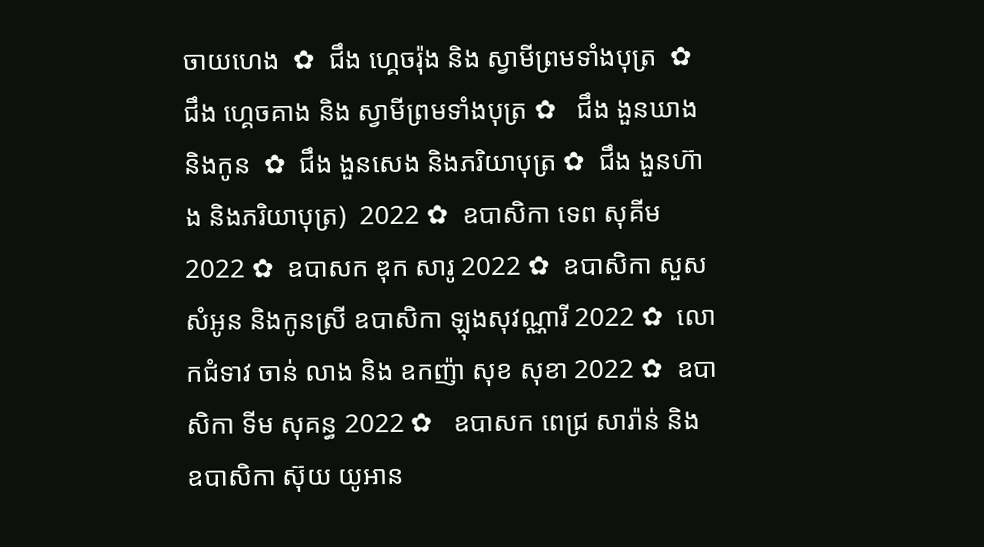ចាយហេង  ✿  ជឹង ហ្គេចរ៉ុង និង ស្វាមីព្រមទាំងបុត្រ  ✿ ជឹង ហ្គេចគាង និង ស្វាមីព្រមទាំងបុត្រ ✿   ជឹង ងួនឃាង និងកូន  ✿  ជឹង ងួនសេង និងភរិយាបុត្រ ✿  ជឹង ងួនហ៊ាង និងភរិយាបុត្រ)  2022 ✿  ឧបាសិកា ទេព សុគីម 2022 ✿  ឧបាសក ឌុក សារូ 2022 ✿  ឧបាសិកា សួស សំអូន និងកូនស្រី ឧបាសិកា ឡុងសុវណ្ណារី 2022 ✿  លោកជំទាវ ចាន់ លាង និង ឧកញ៉ា សុខ សុខា 2022 ✿  ឧបាសិកា ទីម សុគន្ធ 2022 ✿   ឧបាសក ពេជ្រ សារ៉ាន់ និង ឧបាសិកា ស៊ុយ យូអាន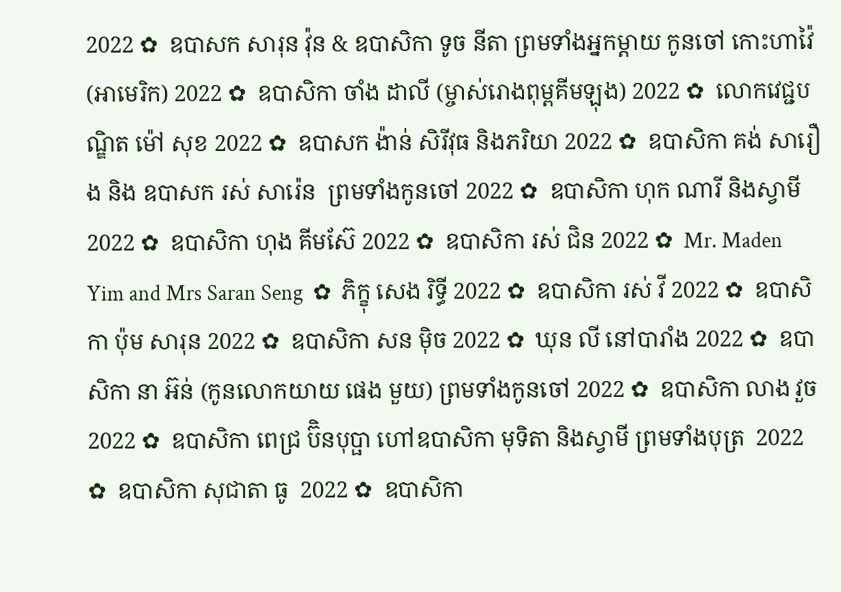2022 ✿  ឧបាសក សារុន វ៉ុន & ឧបាសិកា ទូច នីតា ព្រមទាំងអ្នកម្តាយ កូនចៅ កោះហាវ៉ៃ (អាមេរិក) 2022 ✿  ឧបាសិកា ចាំង ដាលី (ម្ចាស់រោងពុម្ពគីមឡុង) 2022 ✿  លោកវេជ្ជបណ្ឌិត ម៉ៅ សុខ 2022 ✿  ឧបាសក ង៉ាន់ សិរីវុធ និងភរិយា 2022 ✿  ឧបាសិកា គង់ សារឿង និង ឧបាសក រស់ សារ៉េន  ព្រមទាំងកូនចៅ 2022 ✿  ឧបាសិកា ហុក ណារី និងស្វាមី 2022 ✿  ឧបាសិកា ហុង គីមស៊ែ 2022 ✿  ឧបាសិកា រស់ ជិន 2022 ✿  Mr. Maden Yim and Mrs Saran Seng  ✿  ភិក្ខុ សេង រិទ្ធី 2022 ✿  ឧបាសិកា រស់ វី 2022 ✿  ឧបាសិកា ប៉ុម សារុន 2022 ✿  ឧបាសិកា សន ម៉ិច 2022 ✿  ឃុន លី នៅបារាំង 2022 ✿  ឧបាសិកា នា អ៊ន់ (កូនលោកយាយ ផេង មួយ) ព្រមទាំងកូនចៅ 2022 ✿  ឧបាសិកា លាង វួច  2022 ✿  ឧបាសិកា ពេជ្រ ប៊ិនបុប្ផា ហៅឧបាសិកា មុទិតា និងស្វាមី ព្រមទាំងបុត្រ  2022 ✿  ឧបាសិកា សុជាតា ធូ  2022 ✿  ឧបាសិកា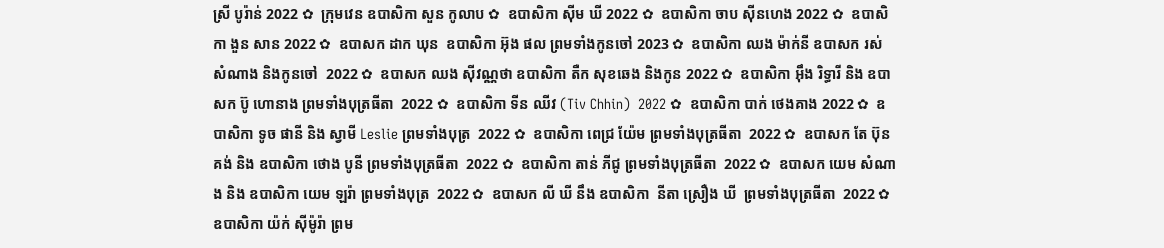ស្រី បូរ៉ាន់ 2022 ✿  ក្រុមវេន ឧបាសិកា សួន កូលាប ✿  ឧបាសិកា ស៊ីម ឃី 2022 ✿  ឧបាសិកា ចាប ស៊ីនហេង 2022 ✿  ឧបាសិកា ងួន សាន 2022 ✿  ឧបាសក ដាក ឃុន  ឧបាសិកា អ៊ុង ផល ព្រមទាំងកូនចៅ 2023 ✿  ឧបាសិកា ឈង ម៉ាក់នី ឧបាសក រស់ សំណាង និងកូនចៅ  2022 ✿  ឧបាសក ឈង សុីវណ្ណថា ឧបាសិកា តឺក សុខឆេង និងកូន 2022 ✿  ឧបាសិកា អុឹង រិទ្ធារី និង ឧបាសក ប៊ូ ហោនាង ព្រមទាំងបុត្រធីតា  2022 ✿  ឧបាសិកា ទីន ឈីវ (Tiv Chhin)  2022 ✿  ឧបាសិកា បាក់ ថេងគាង 2022 ✿  ឧបាសិកា ទូច ផានី និង ស្វាមី Leslie ព្រមទាំងបុត្រ  2022 ✿  ឧបាសិកា ពេជ្រ យ៉ែម ព្រមទាំងបុត្រធីតា  2022 ✿  ឧបាសក តែ ប៊ុនគង់ និង ឧបាសិកា ថោង បូនី ព្រមទាំងបុត្រធីតា  2022 ✿  ឧបាសិកា តាន់ ភីជូ ព្រមទាំងបុត្រធីតា  2022 ✿  ឧបាសក យេម សំណាង និង ឧបាសិកា យេម ឡរ៉ា ព្រមទាំងបុត្រ  2022 ✿  ឧបាសក លី ឃី នឹង ឧបាសិកា  នីតា ស្រឿង ឃី  ព្រមទាំងបុត្រធីតា  2022 ✿  ឧបាសិកា យ៉ក់ សុីម៉ូរ៉ា ព្រម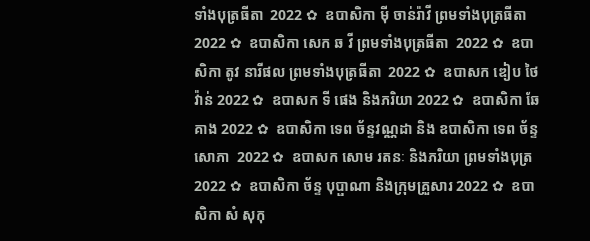ទាំងបុត្រធីតា  2022 ✿  ឧបាសិកា មុី ចាន់រ៉ាវី ព្រមទាំងបុត្រធីតា  2022 ✿  ឧបាសិកា សេក ឆ វី ព្រមទាំងបុត្រធីតា  2022 ✿  ឧបាសិកា តូវ នារីផល ព្រមទាំងបុត្រធីតា  2022 ✿  ឧបាសក ឌៀប ថៃវ៉ាន់ 2022 ✿  ឧបាសក ទី ផេង និងភរិយា 2022 ✿  ឧបាសិកា ឆែ គាង 2022 ✿  ឧបាសិកា ទេព ច័ន្ទវណ្ណដា និង ឧបាសិកា ទេព ច័ន្ទសោភា  2022 ✿  ឧបាសក សោម រតនៈ និងភរិយា ព្រមទាំងបុត្រ  2022 ✿  ឧបាសិកា ច័ន្ទ បុប្ផាណា និងក្រុមគ្រួសារ 2022 ✿  ឧបាសិកា សំ សុកុ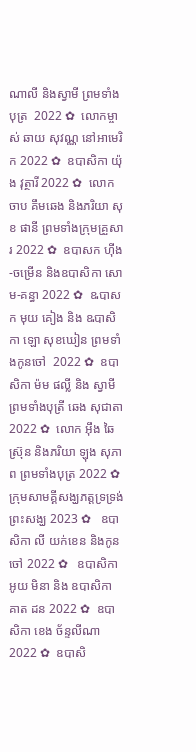ណាលី និងស្វាមី ព្រមទាំងបុត្រ  2022 ✿  លោកម្ចាស់ ឆាយ សុវណ្ណ នៅអាមេរិក 2022 ✿  ឧបាសិកា យ៉ុង វុត្ថារី 2022 ✿  លោក ចាប គឹមឆេង និងភរិយា សុខ ផានី ព្រមទាំងក្រុមគ្រួសារ 2022 ✿  ឧបាសក ហ៊ីង-ចម្រើន និងឧបាសិកា សោម-គន្ធា 2022 ✿  ឩបាសក មុយ គៀង និង ឩបាសិកា ឡោ សុខឃៀន ព្រមទាំងកូនចៅ  2022 ✿  ឧបាសិកា ម៉ម ផល្លី និង ស្វាមី ព្រមទាំងបុត្រី ឆេង សុជាតា 2022 ✿  លោក អ៊ឹង ឆៃស្រ៊ុន និងភរិយា ឡុង សុភាព ព្រមទាំងបុត្រ 2022 ✿  ក្រុមសាមគ្គីសង្ឃភត្តទ្រទ្រង់ព្រះសង្ឃ 2023 ✿   ឧបាសិកា លី យក់ខេន និងកូនចៅ 2022 ✿   ឧបាសិកា អូយ មិនា និង ឧបាសិកា គាត ដន 2022 ✿  ឧបាសិកា ខេង ច័ន្ទលីណា 2022 ✿  ឧបាសិ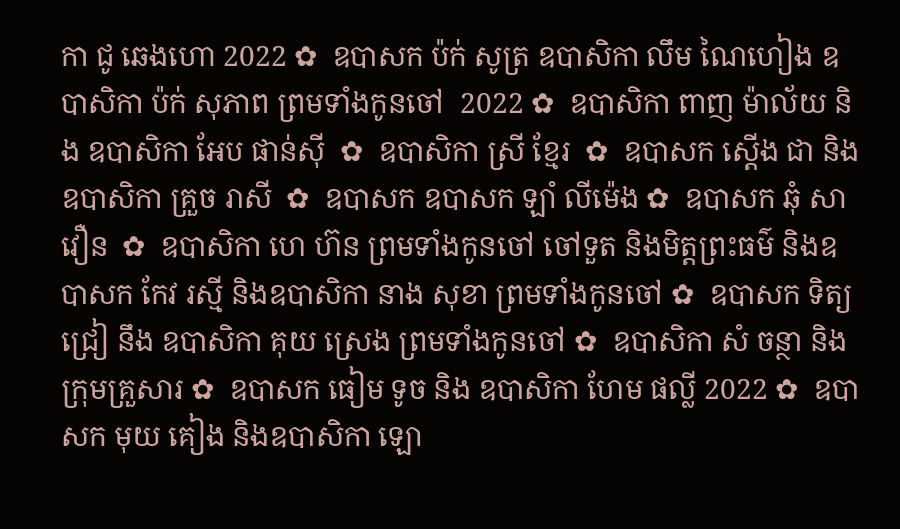កា ជូ ឆេងហោ 2022 ✿  ឧបាសក ប៉ក់ សូត្រ ឧបាសិកា លឹម ណៃហៀង ឧបាសិកា ប៉ក់ សុភាព ព្រមទាំងកូនចៅ  2022 ✿  ឧបាសិកា ពាញ ម៉ាល័យ និង ឧបាសិកា អែប ផាន់ស៊ី  ✿  ឧបាសិកា ស្រី ខ្មែរ  ✿  ឧបាសក ស្តើង ជា និងឧបាសិកា គ្រួច រាសី  ✿  ឧបាសក ឧបាសក ឡាំ លីម៉េង ✿  ឧបាសក ឆុំ សាវឿន  ✿  ឧបាសិកា ហេ ហ៊ន ព្រមទាំងកូនចៅ ចៅទួត និងមិត្តព្រះធម៌ និងឧបាសក កែវ រស្មី និងឧបាសិកា នាង សុខា ព្រមទាំងកូនចៅ ✿  ឧបាសក ទិត្យ ជ្រៀ នឹង ឧបាសិកា គុយ ស្រេង ព្រមទាំងកូនចៅ ✿  ឧបាសិកា សំ ចន្ថា និងក្រុមគ្រួសារ ✿  ឧបាសក ធៀម ទូច និង ឧបាសិកា ហែម ផល្លី 2022 ✿  ឧបាសក មុយ គៀង និងឧបាសិកា ឡោ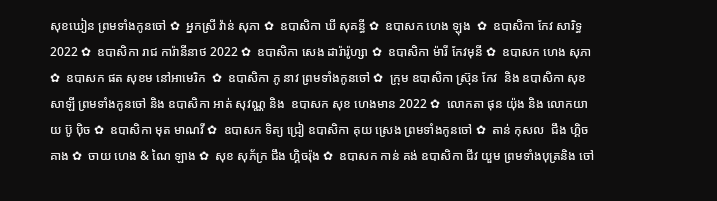សុខឃៀន ព្រមទាំងកូនចៅ ✿  អ្នកស្រី វ៉ាន់ សុភា ✿  ឧបាសិកា ឃី សុគន្ធី ✿  ឧបាសក ហេង ឡុង  ✿  ឧបាសិកា កែវ សារិទ្ធ 2022 ✿  ឧបាសិកា រាជ ការ៉ានីនាថ 2022 ✿  ឧបាសិកា សេង ដារ៉ារ៉ូហ្សា ✿  ឧបាសិកា ម៉ារី កែវមុនី ✿  ឧបាសក ហេង សុភា  ✿  ឧបាសក ផត សុខម នៅអាមេរិក  ✿  ឧបាសិកា ភូ នាវ ព្រមទាំងកូនចៅ ✿  ក្រុម ឧបាសិកា ស្រ៊ុន កែវ  និង ឧបាសិកា សុខ សាឡី ព្រមទាំងកូនចៅ និង ឧបាសិកា អាត់ សុវណ្ណ និង  ឧបាសក សុខ ហេងមាន 2022 ✿  លោកតា ផុន យ៉ុង និង លោកយាយ ប៊ូ ប៉ិច ✿  ឧបាសិកា មុត មាណវី ✿  ឧបាសក ទិត្យ ជ្រៀ ឧបាសិកា គុយ ស្រេង ព្រមទាំងកូនចៅ ✿  តាន់ កុសល  ជឹង ហ្គិចគាង ✿  ចាយ ហេង & ណៃ ឡាង ✿  សុខ សុភ័ក្រ ជឹង ហ្គិចរ៉ុង ✿  ឧបាសក កាន់ គង់ ឧបាសិកា ជីវ យួម ព្រមទាំងបុត្រនិង ចៅ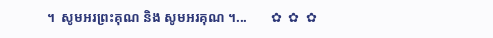។  សូមអរព្រះគុណ និង សូមអរគុណ ។...       ✿  ✿  ✿